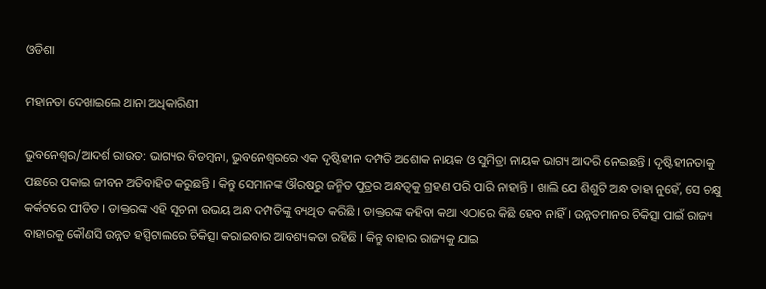ଓଡିଶା

ମହାନତା ଦେଖାଇଲେ ଥାନା ଅଧିକାରିଣୀ

ଭୁବନେଶ୍ୱର/ଆଦର୍ଶ ରାଉତ: ଭାଗ୍ୟର ବିଡମ୍ବନା, ଭୁବନେଶ୍ୱରରେ ଏକ ଦୃଷ୍ଟିହୀନ ଦମ୍ପତି ଅଶୋକ ନାୟକ ଓ ସୁମିତ୍ରା ନାୟକ ଭାଗ୍ୟ ଆଦରି ନେଇଛନ୍ତି । ଦୃଷ୍ଟିହୀନତାକୁ ପଛରେ ପକାଇ ଜୀବନ ଅତିବାହିତ କରୁଛନ୍ତି । କିନ୍ତୁ ସେମାନଙ୍କ ଔରଷରୁ ଜନ୍ମିତ ପୁତ୍ରର ଅନ୍ଧତ୍ୱକୁ ଗ୍ରହଣ ପରି ପାରି ନାହାନ୍ତି । ଖାଲି ଯେ ଶିଶୁଟି ଅନ୍ଧ ତାହା ନୁହେଁ, ସେ ଚକ୍ଷୁ କର୍କଟରେ ପୀଡିତ । ଡାକ୍ତରଙ୍କ ଏହି ସୂଚନା ଉଭୟ ଅନ୍ଧ ଦମ୍ପତିଙ୍କୁ ବ୍ୟଥିତ କରିଛି । ଡାକ୍ତରଙ୍କ କହିବା କଥା ଏଠାରେ କିଛି ହେବ ନାହିଁ । ଉନ୍ନତମାନର ଚିକିତ୍ସା ପାଇଁ ରାଜ୍ୟ ବାହାରକୁ କୌଣସି ଉନ୍ନତ ହସ୍ପିଟାଲରେ ଚିକିତ୍ସା କରାଇବାର ଆବଶ୍ୟକତା ରହିଛି । କିନ୍ତୁ ବାହାର ରାଜ୍ୟକୁ ଯାଇ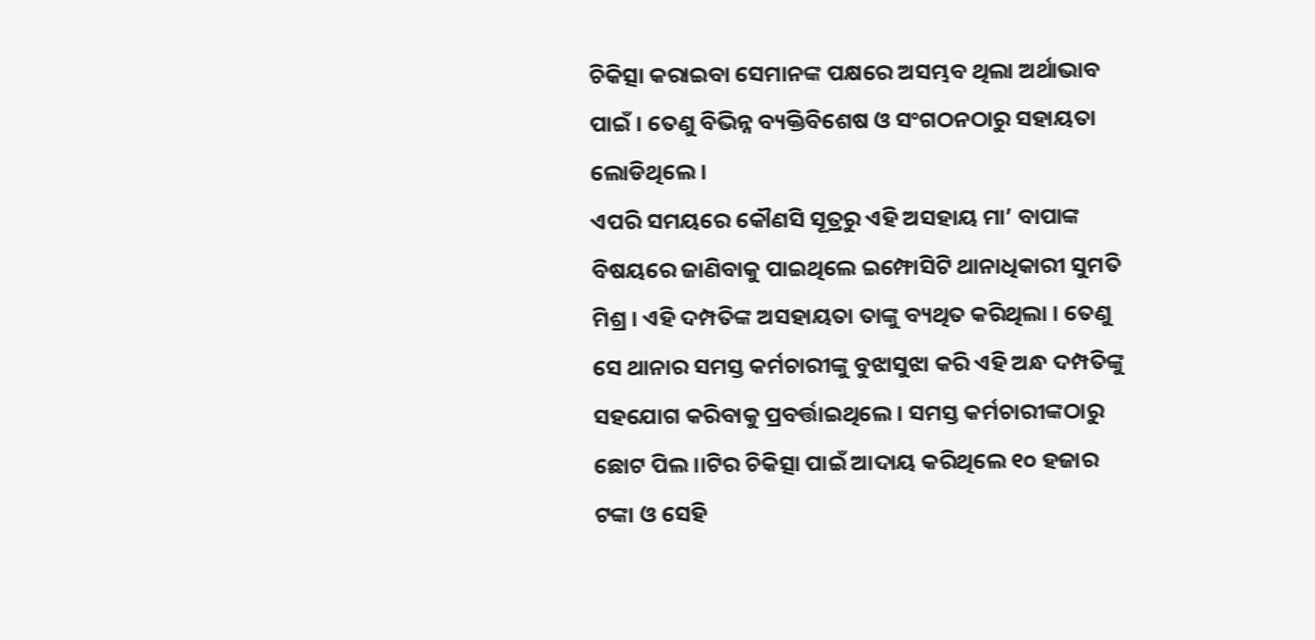ଚିକିତ୍ସା କରାଇବା ସେମାନଙ୍କ ପକ୍ଷରେ ଅସମ୍ଭବ ଥିଲା ଅର୍ଥାଭାବ ପାଇଁ । ତେଣୁ ବିଭିନ୍ନ ବ୍ୟକ୍ତିବିଶେଷ ଓ ସଂଗଠନଠାରୁ ସହାୟତା ଲୋଡିଥିଲେ ।
ଏପରି ସମୟରେ କୌଣସି ସୂତ୍ରରୁ ଏହି ଅସହାୟ ମା’ ବାପାଙ୍କ ବିଷୟରେ ଜାଣିବାକୁ ପାଇଥିଲେ ଇମ୍ଫୋସିଟି ଥାନାଧିକାରୀ ସୁମତି ମିଶ୍ର । ଏହି ଦମ୍ପତିଙ୍କ ଅସହାୟତା ତାଙ୍କୁ ବ୍ୟଥିତ କରିଥିଲା । ତେଣୁ ସେ ଥାନାର ସମସ୍ତ କର୍ମଚାରୀଙ୍କୁ ବୁଝାସୁଝା କରି ଏହି ଅନ୍ଧ ଦମ୍ପତିଙ୍କୁ ସହଯୋଗ କରିବାକୁ ପ୍ରବର୍ତ୍ତାଇଥିଲେ । ସମସ୍ତ କର୍ମଚାରୀଙ୍କଠାରୁ ଛୋଟ ପିଲ।।ଟିର ଚିକିତ୍ସା ପାଇଁ ଆଦାୟ କରିଥିଲେ ୧୦ ହଜାର ଟଙ୍କା ଓ ସେହି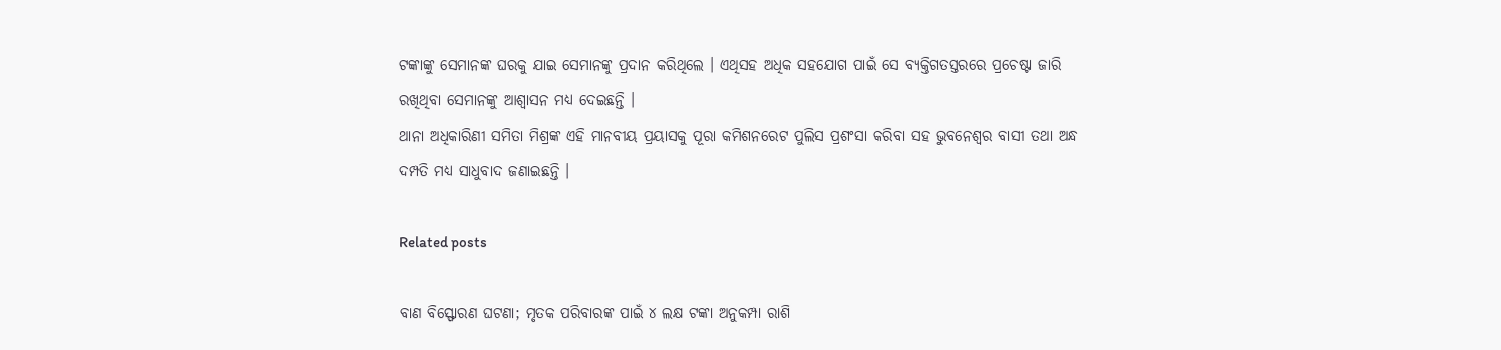ଟଙ୍କାଙ୍କୁ ସେମାନଙ୍କ ଘରକୁ ଯାଇ ସେମାନଙ୍କୁ ପ୍ରଦାନ କରିଥିଲେ । ଏଥିସହ ଅଧିକ ସହଯୋଗ ପାଇଁ ସେ ବ୍ୟକ୍ତିଗତସ୍ତରରେ ପ୍ରଚେଷ୍ଟା ଜାରି ରଖିଥିବା ସେମାନଙ୍କୁ ଆଶ୍ୱାସନ ମଧ୍ୟ ଦେଇଛନ୍ତି ।
ଥାନା ଅଧିକାରିଣୀ ସମିତା ମିଶ୍ରଙ୍କ ଏହି ମାନବୀୟ ପ୍ରୟାସକୁ ପୂରା କମିଶନରେଟ ପୁଲିସ ପ୍ରଶଂସା କରିବା ସହ ଭୁବନେଶ୍ୱର ବାସୀ ତଥା ଅନ୍ଧ ଦମ୍ପତି ମଧ୍ୟ ସାଧୁବାଦ ଜଣାଇଛନ୍ତି ।

Related posts

ବାଣ ବିସ୍ଫୋରଣ ଘଟଣା; ମୃତକ ପରିବାରଙ୍କ ପାଇଁ ୪ ଲକ୍ଷ ଟଙ୍କା ଅନୁକମ୍ପା ରାଶି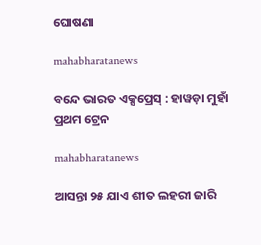ଘୋଷଣା

mahabharatanews

ବନ୍ଦେ ଭାରତ ଏକ୍ସପ୍ରେସ୍ : ହାୱଡ଼ା ମୁହାଁ ପ୍ରଥମ ଟ୍ରେନ

mahabharatanews

ଆସନ୍ତା ୨୫ ଯାଏ ଶୀତ ଲହରୀ ଜାରି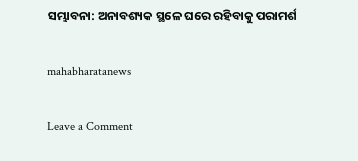ସମ୍ଭାବନା: ଅନାବଶ୍ୟକ ସ୍ଥଳେ ଘରେ ରହିବାକୁ ପରାମର୍ଶ

mahabharatanews

Leave a Comment